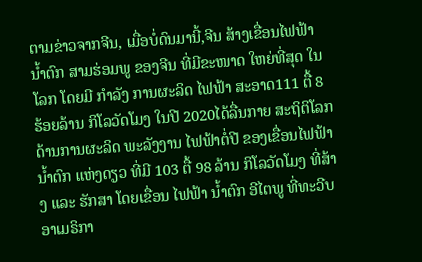ຕາມຂ່າວຈາກຈີນ, ເມື່ອບໍ່ດົນມານີ້,ຈີນ ສ້າງເຂື່ອນໄຟຟ້າ ນ້ຳຕົກ ສາມຮ່ອມພູ ຂອງຈີນ ທີ່ມີຂະໜາດ ໃຫຍ່ທີ່ສຸດ ໃນໂລກ ໂດຍມີ ກຳລັງ ການຜະລິດ ໄຟຟ້າ ສະອາດ111 ຕື້ 8 ຮ້ອຍລ້ານ ກິໂລວັດໂມງ ໃນປີ 2020ໄດ້ລື່ນກາຍ ສະຖິຕິໂລກ ດ້ານການຜະລິດ ພະລັງງານ ໄຟຟ້າຕໍ່ປີ ຂອງເຂື່ອນໄຟຟ້າ ນ້ຳຕົກ ແຫ່ງດຽວ ທີ່ມີ 103 ຕື້ 98 ລ້ານ ກິໂລວັດໂມງ ທີ່ສ້າງ ແລະ ຮັກສາ ໂດຍເຂື່ອນ ໄຟຟ້າ ນ້ຳຕົກ ອີໄຕພູ ທີ່ທະວີບ ອາເມຣິກາ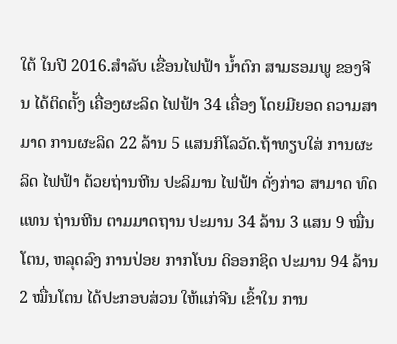ໃຕ້ ໃນປີ 2016.ສຳລັບ ເຂື່ອນໄຟຟ້າ ນ້ຳຕົກ ສາມຮອມພູ ຂອງຈີນ ໄດ້ຕິດຕັ້ງ ເຄື່ອງຜະລິດ ໄຟຟ້າ 34 ເຄື່ອງ ໂດຍມີຍອດ ຄວາມສາມາດ ການຜະລິດ 22 ລ້ານ 5 ແສນກິໂລວັດ.ຖ້າທຽບໃສ່ ການຜະລິດ ໄຟຟ້າ ດ້ວຍຖ່ານຫີນ ປະລິມານ ໄຟຟ້າ ດັ່ງກ່າວ ສາມາດ ທົດແທນ ຖ່ານຫີນ ຕາມມາດຖານ ປະມານ 34 ລ້ານ 3 ແສນ 9 ໝື່ນໂຕນ, ຫລຸດລົງ ການປ່ອຍ ກາກໂບນ ດິອອກຊິດ ປະມານ 94 ລ້ານ 2 ໝື່ນໂຕນ ໄດ້ປະກອບສ່ວນ ໃຫ້ແກ່ຈີນ ເຂົ້າໃນ ການ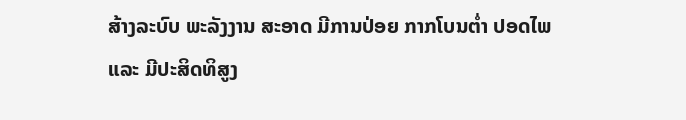ສ້າງລະບົບ ພະລັງງານ ສະອາດ ມີການປ່ອຍ ກາກໂບນຕ່ຳ ປອດໄພ ແລະ ມີປະສິດທິສູງ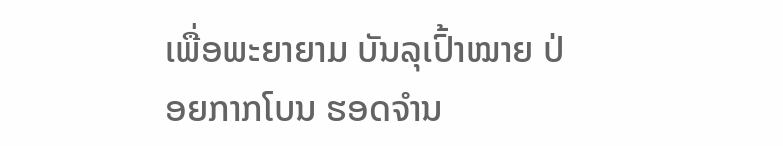ເພື່ອພະຍາຍາມ ບັນລຸເປົ້າໝາຍ ປ່ອຍກາກໂບນ ຮອດຈຳນ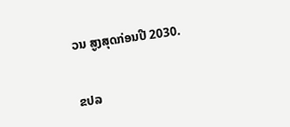ວນ ສູງສຸດກ່ອນປີ 2030.


ຂປລ